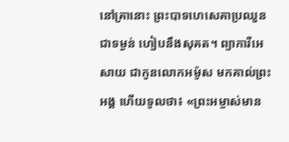នៅគ្រានោះ ព្រះបាទហេសេគាប្រឈួនជាទម្ងន់ ហៀបនឹងសុគត។ ព្យាការីអេសាយ ជាកូនលោកអម៉ូស មកគាល់ព្រះអង្គ ហើយទូលថា៖ «ព្រះអម្ចាស់មាន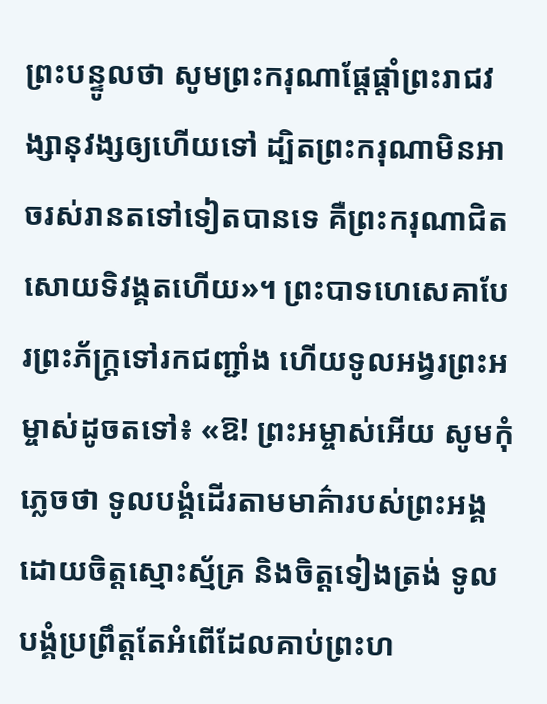ព្រះបន្ទូលថា សូមព្រះករុណាផ្ដែផ្ដាំព្រះរាជវង្សានុវង្សឲ្យហើយទៅ ដ្បិតព្រះករុណាមិនអាចរស់រានតទៅទៀតបានទេ គឺព្រះករុណាជិតសោយទិវង្គតហើយ»។ ព្រះបាទហេសេគាបែរព្រះភ័ក្ត្រទៅរកជញ្ជាំង ហើយទូលអង្វរព្រះអម្ចាស់ដូចតទៅ៖ «ឱ! ព្រះអម្ចាស់អើយ សូមកុំភ្លេចថា ទូលបង្គំដើរតាមមាគ៌ារបស់ព្រះអង្គ ដោយចិត្តស្មោះស្ម័គ្រ និងចិត្តទៀងត្រង់ ទូលបង្គំប្រព្រឹត្តតែអំពើដែលគាប់ព្រះហ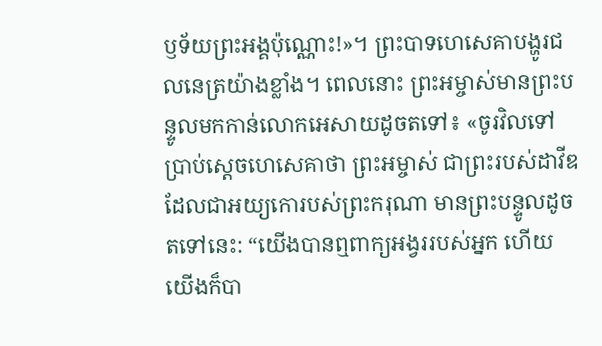ឫទ័យព្រះអង្គប៉ុណ្ណោះ!»។ ព្រះបាទហេសេគាបង្ហូរជលនេត្រយ៉ាងខ្លាំង។ ពេលនោះ ព្រះអម្ចាស់មានព្រះបន្ទូលមកកាន់លោកអេសាយដូចតទៅ៖ «ចូរវិលទៅប្រាប់ស្ដេចហេសេគាថា ព្រះអម្ចាស់ ជាព្រះរបស់ដាវីឌដែលជាអយ្យកោរបស់ព្រះករុណា មានព្រះបន្ទូលដូចតទៅនេះ: “យើងបានឮពាក្យអង្វររបស់អ្នក ហើយយើងក៏បា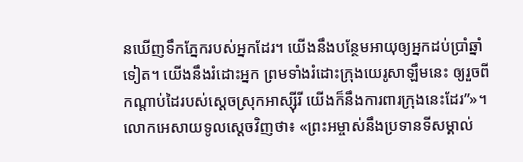នឃើញទឹកភ្នែករបស់អ្នកដែរ។ យើងនឹងបន្ថែមអាយុឲ្យអ្នកដប់ប្រាំឆ្នាំទៀត។ យើងនឹងរំដោះអ្នក ព្រមទាំងរំដោះក្រុងយេរូសាឡឹមនេះ ឲ្យរួចពីកណ្ដាប់ដៃរបស់ស្ដេចស្រុកអាស្ស៊ីរី យើងក៏នឹងការពារក្រុងនេះដែរ”»។ លោកអេសាយទូលស្ដេចវិញថា៖ «ព្រះអម្ចាស់នឹងប្រទានទីសម្គាល់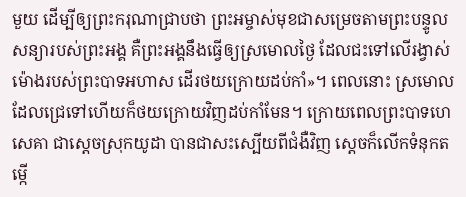មួយ ដើម្បីឲ្យព្រះករុណាជ្រាបថា ព្រះអម្ចាស់មុខជាសម្រេចតាមព្រះបន្ទូលសន្យារបស់ព្រះអង្គ គឺព្រះអង្គនឹងធ្វើឲ្យស្រមោលថ្ងៃ ដែលជះទៅលើរង្វាស់ម៉ោងរបស់ព្រះបាទអហាស ដើរថយក្រោយដប់កាំ»។ ពេលនោះ ស្រមោលដែលជ្រេទៅហើយក៏ថយក្រោយវិញដប់កាំមែន។ ក្រោយពេលព្រះបាទហេសេគា ជាស្ដេចស្រុកយូដា បានជាសះស្បើយពីជំងឺវិញ ស្ដេចក៏លើកទំនុកតម្កើ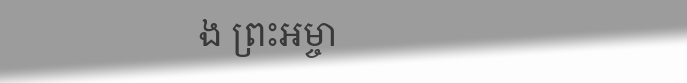ង ព្រះអម្ចា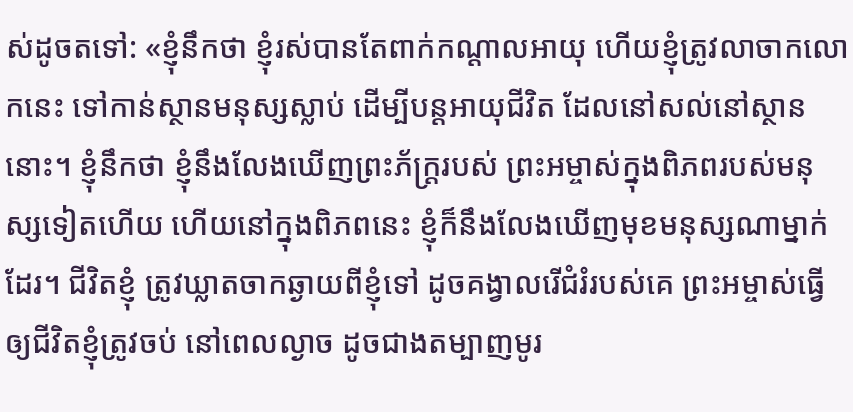ស់ដូចតទៅ: «ខ្ញុំនឹកថា ខ្ញុំរស់បានតែពាក់កណ្ដាលអាយុ ហើយខ្ញុំត្រូវលាចាកលោកនេះ ទៅកាន់ស្ថានមនុស្សស្លាប់ ដើម្បីបន្តអាយុជីវិត ដែលនៅសល់នៅស្ថាននោះ។ ខ្ញុំនឹកថា ខ្ញុំនឹងលែងឃើញព្រះភ័ក្ត្ររបស់ ព្រះអម្ចាស់ក្នុងពិភពរបស់មនុស្សទៀតហើយ ហើយនៅក្នុងពិភពនេះ ខ្ញុំក៏នឹងលែងឃើញមុខមនុស្សណាម្នាក់ដែរ។ ជីវិតខ្ញុំ ត្រូវឃ្លាតចាកឆ្ងាយពីខ្ញុំទៅ ដូចគង្វាលរើជំរំរបស់គេ ព្រះអម្ចាស់ធ្វើឲ្យជីវិតខ្ញុំត្រូវចប់ នៅពេលល្ងាច ដូចជាងតម្បាញមូរ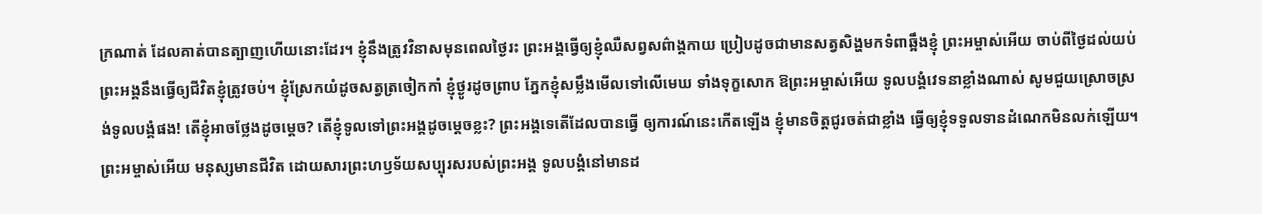ក្រណាត់ ដែលគាត់បានត្បាញហើយនោះដែរ។ ខ្ញុំនឹងត្រូវវិនាសមុនពេលថ្ងៃរះ ព្រះអង្គធ្វើឲ្យខ្ញុំឈឺសព្វសព៌ាង្គកាយ ប្រៀបដូចជាមានសត្វសិង្ហមកទំពាឆ្អឹងខ្ញុំ ព្រះអម្ចាស់អើយ ចាប់ពីថ្ងៃដល់យប់ ព្រះអង្គនឹងធ្វើឲ្យជីវិតខ្ញុំត្រូវចប់។ ខ្ញុំស្រែកយំដូចសត្វត្រចៀកកាំ ខ្ញុំថ្ងូរដូចព្រាប ភ្នែកខ្ញុំសម្លឹងមើលទៅលើមេឃ ទាំងទុក្ខសោក ឱព្រះអម្ចាស់អើយ ទូលបង្គំវេទនាខ្លាំងណាស់ សូមជួយស្រោចស្រង់ទូលបង្គំផង! តើខ្ញុំអាចថ្លែងដូចម្ដេច? តើខ្ញុំទូលទៅព្រះអង្គដូចម្ដេចខ្លះ? ព្រះអង្គទេតើដែលបានធ្វើ ឲ្យការណ៍នេះកើតឡើង ខ្ញុំមានចិត្តជូរចត់ជាខ្លាំង ធ្វើឲ្យខ្ញុំទទួលទានដំណេកមិនលក់ឡើយ។ ព្រះអម្ចាស់អើយ មនុស្សមានជីវិត ដោយសារព្រះហឫទ័យសប្បុរសរបស់ព្រះអង្គ ទូលបង្គំនៅមានដ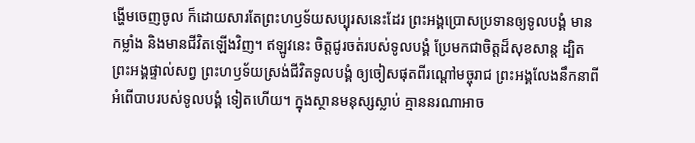ង្ហើមចេញចូល ក៏ដោយសារតែព្រះហឫទ័យសប្បុរសនេះដែរ ព្រះអង្គប្រោសប្រទានឲ្យទូលបង្គំ មានកម្លាំង និងមានជីវិតឡើងវិញ។ ឥឡូវនេះ ចិត្តជូរចត់របស់ទូលបង្គំ ប្រែមកជាចិត្តដ៏សុខសាន្ត ដ្បិតព្រះអង្គផ្ទាល់សព្វ ព្រះហឫទ័យស្រង់ជីវិតទូលបង្គំ ឲ្យចៀសផុតពីរណ្ដៅមច្ចុរាជ ព្រះអង្គលែងនឹកនាពីអំពើបាបរបស់ទូលបង្គំ ទៀតហើយ។ ក្នុងស្ថានមនុស្សស្លាប់ គ្មាននរណាអាច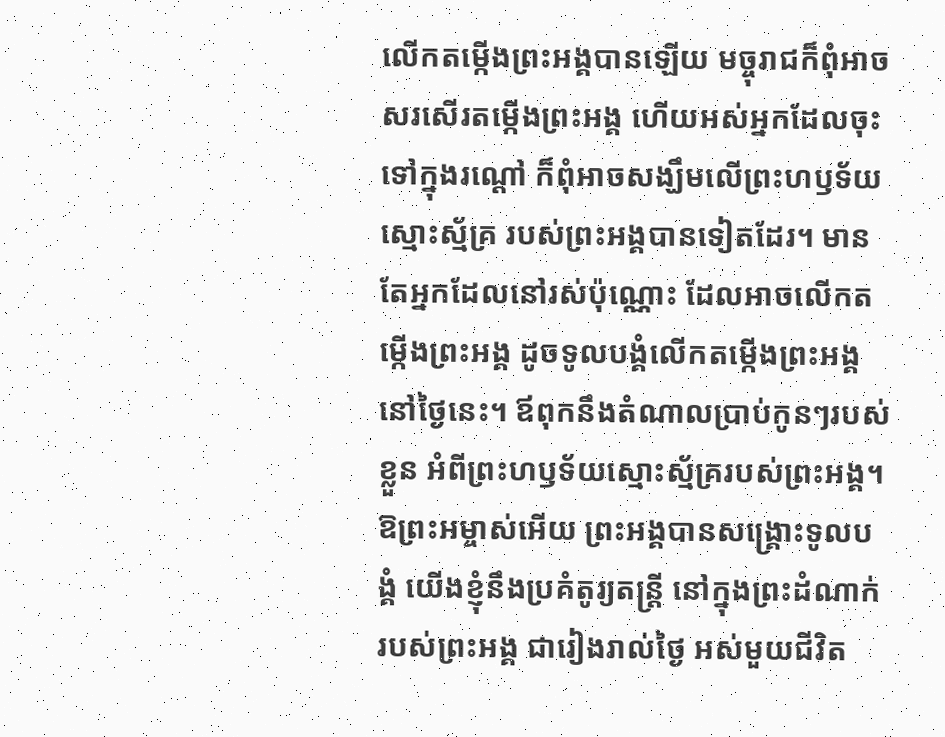លើកតម្កើងព្រះអង្គបានឡើយ មច្ចុរាជក៏ពុំអាចសរសើរតម្កើងព្រះអង្គ ហើយអស់អ្នកដែលចុះទៅក្នុងរណ្ដៅ ក៏ពុំអាចសង្ឃឹមលើព្រះហឫទ័យស្មោះស្ម័គ្រ របស់ព្រះអង្គបានទៀតដែរ។ មានតែអ្នកដែលនៅរស់ប៉ុណ្ណោះ ដែលអាចលើកតម្កើងព្រះអង្គ ដូចទូលបង្គំលើកតម្កើងព្រះអង្គនៅថ្ងៃនេះ។ ឪពុកនឹងតំណាលប្រាប់កូនៗរបស់ខ្លួន អំពីព្រះហឫទ័យស្មោះស្ម័គ្ររបស់ព្រះអង្គ។ ឱព្រះអម្ចាស់អើយ ព្រះអង្គបានសង្គ្រោះទូលបង្គំ យើងខ្ញុំនឹងប្រគំតូរ្យតន្ត្រី នៅក្នុងព្រះដំណាក់របស់ព្រះអង្គ ជារៀងរាល់ថ្ងៃ អស់មួយជីវិត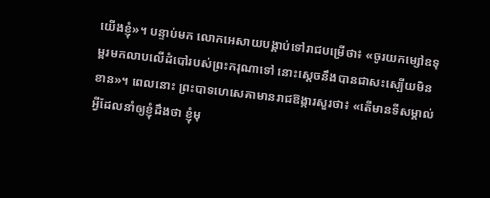យើងខ្ញុំ»។ បន្ទាប់មក លោកអេសាយបង្គាប់ទៅរាជបម្រើថា៖ «ចូរយកម្សៅឧទុម្ពរមកលាបលើដំបៅរបស់ព្រះករុណាទៅ នោះស្ដេចនឹងបានជាសះស្បើយមិនខាន»។ ពេលនោះ ព្រះបាទហេសេគាមានរាជឱង្ការសួរថា៖ «តើមានទីសម្គាល់អ្វីដែលនាំឲ្យខ្ញុំដឹងថា ខ្ញុំមុ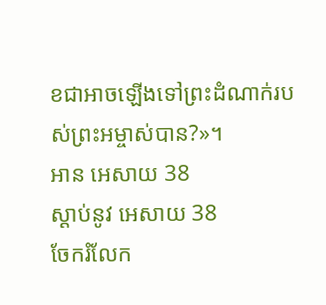ខជាអាចឡើងទៅព្រះដំណាក់របស់ព្រះអម្ចាស់បាន?»។
អាន អេសាយ 38
ស្ដាប់នូវ អេសាយ 38
ចែករំលែក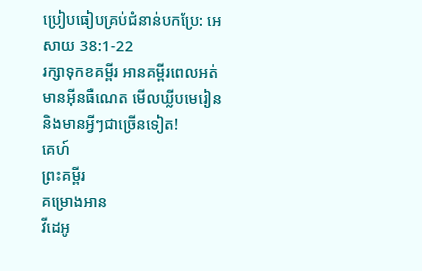ប្រៀបធៀបគ្រប់ជំនាន់បកប្រែ: អេសាយ 38:1-22
រក្សាទុកខគម្ពីរ អានគម្ពីរពេលអត់មានអ៊ីនធឺណេត មើលឃ្លីបមេរៀន និងមានអ្វីៗជាច្រើនទៀត!
គេហ៍
ព្រះគម្ពីរ
គម្រោងអាន
វីដេអូ